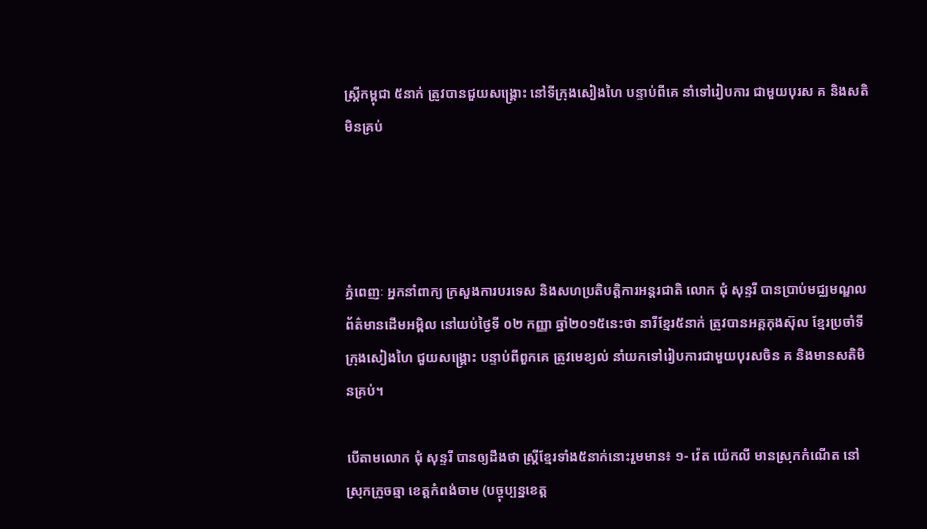ស្ត្រីកម្ពុជា ៥នាក់ ត្រូវបានជួយសង្គ្រោះ នៅទីក្រុងសៀងហៃ បន្ទាប់ពីគេ នាំទៅរៀបការ ជាមួយបុរស គ និងសតិមិនគ្រប់




ភ្នំពេញៈ អ្នកនាំពាក្យ ក្រសួងការបរទេស និងសហប្រតិបត្តិការអន្តរជាតិ លោក ជុំ សុន្ទរី បានប្រាប់មជ្ឈមណ្ឌលព័ត៌មានដើមអម្ពិល នៅយប់ថ្ងៃទី ០២ កញ្ញា ឆ្នាំ២០១៥នេះថា នារីខ្មែរ៥នាក់ ត្រូវបានអគ្គកុងស៊ុល ខ្មែរប្រចាំទីក្រុងសៀងហៃ ជួយសង្គ្រោះ បន្ទាប់ពីពួកគេ ត្រូវមេខ្យល់ នាំយកទៅរៀបការជាមួយបុរសចិន គ និងមានសតិមិនគ្រប់។

បើតាមលោក ជុំ សុន្ទរី បានឲ្យដឹងថា ស្ត្រីខ្មែរទាំង៥នាក់នោះរួមមាន៖ ១- វ៉េត យ៉េកលី មានស្រុកកំណើត នៅស្រុកក្រូចឆ្មា ខេត្តកំពង់ចាម (បច្ចុប្បន្នខេត្ត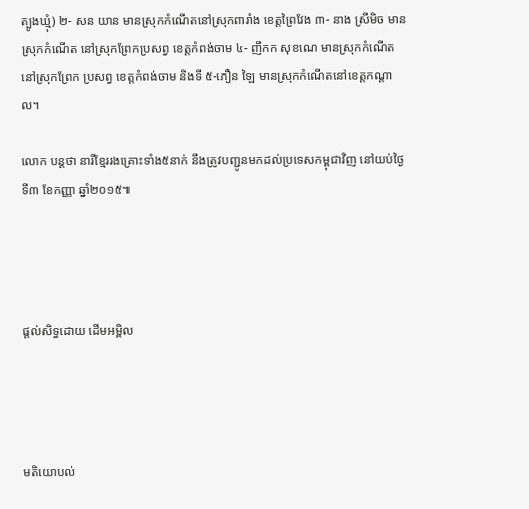ត្បូងឃ្មុំ) ២- សន យាន មានស្រុកកំណើតនៅស្រុកពារាំង ខេត្តព្រៃវែង ៣- នាង ស្រីមិច មានស្រុកកំណើត នៅស្រុកព្រែកប្រសព្វ ខេត្តកំពង់ចាម ៤- ញឹកក សុខណេ មានស្រុកកំណើត នៅស្រុកព្រែក ប្រសព្វ ខេត្តកំពង់ចាម និងទី ៥-ភឿន ឡៃ មានស្រុកកំណើតនៅខេត្តកណ្តាល។

លោក បន្តថា នារីខ្មែររងគ្រោះទាំង៥នាក់ នឹងត្រូវបញ្ជូនមកដល់ប្រទេសកម្ពុជាវិញ នៅយប់ថ្ងៃទី៣ ខែកញ្ញា ឆ្នាំ២០១៥៕




ផ្តល់សិទ្ធដោយ ដើមអម្ពិល




មតិយោបល់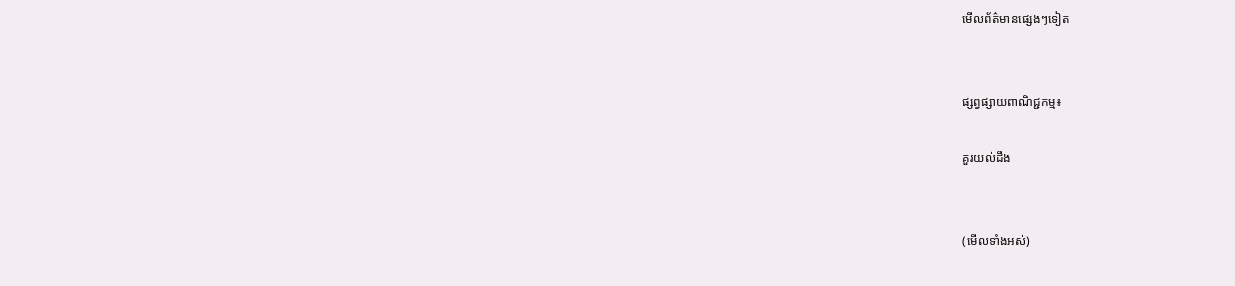មើលព័ត៌មានផ្សេងៗទៀត


ផ្សព្វផ្សាយពាណិជ្ជកម្ម៖

គួរយល់ដឹង


(មើលទាំងអស់)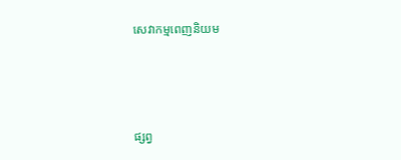សេវាកម្មពេញនិយម



ផ្សព្វ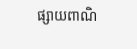ផ្សាយពាណិ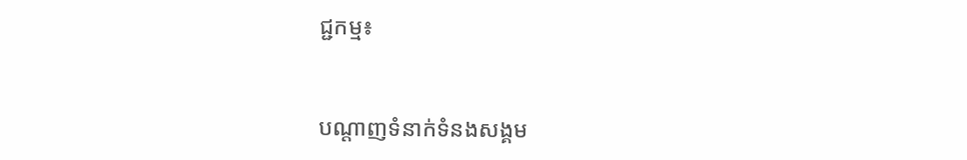ជ្ជកម្ម៖


បណ្តាញទំនាក់ទំនងសង្គម